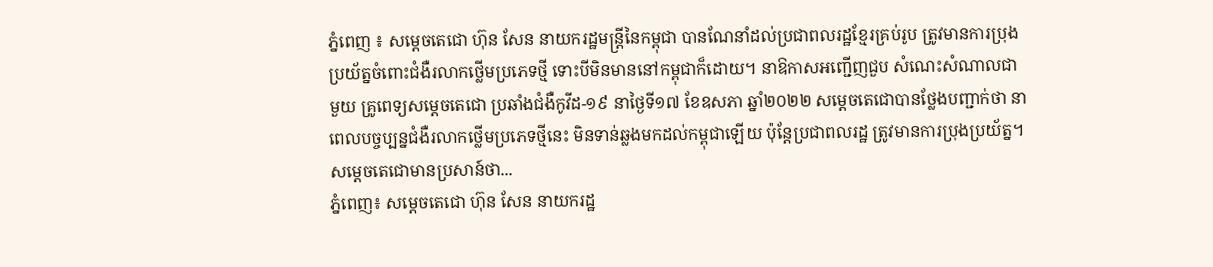ភ្នំពេញ ៖ សម្ដេចតេជោ ហ៊ុន សែន នាយករដ្ឋមន្ដ្រីនៃកម្ពុជា បានណែនាំដល់ប្រជាពលរដ្ឋខ្មែរគ្រប់រូប ត្រូវមានការប្រុងប្រយ័ត្នចំពោះជំងឺរលាកថ្លើមប្រភេទថ្មី ទោះបីមិនមាននៅកម្ពុជាក៏ដោយ។ នាឱកាសអញ្ជើញជួប សំណេះសំណាលជាមួយ គ្រូពេទ្យសម្ដេចតេជោ ប្រឆាំងជំងឺកូវីដ-១៩ នាថ្ងៃទី១៧ ខែឧសភា ឆ្នាំ២០២២ សម្ដេចតេជោបានថ្លែងបញ្ជាក់ថា នាពេលបច្ចប្បន្នជំងឺរលាកថ្លើមប្រភេទថ្មីនេះ មិនទាន់ឆ្លងមកដល់កម្ពុជាឡើយ ប៉ុន្ដែប្រជាពលរដ្ឋ ត្រូវមានការប្រុងប្រយ័ត្ន។ សម្ដេចតេជោមានប្រសាន៍ថា...
ភ្នំពេញ៖ សម្ដេចតេជោ ហ៊ុន សែន នាយករដ្ឋ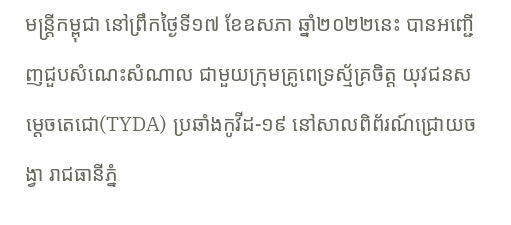មន្ត្រីកម្ពុជា នៅព្រឹកថ្ងៃទី១៧ ខែឧសភា ឆ្នាំ២០២២នេះ បានអញ្ជើញជួបសំណេះសំណាល ជាមួយក្រុមគ្រូពេទ្រស្ម័គ្រចិត្ត យុវជនសម្តេចតេជោ(TYDA) ប្រឆាំងកូវីដ-១៩ នៅសាលពិព័រណ៍ជ្រោយចង្វា រាជធានីភ្នំ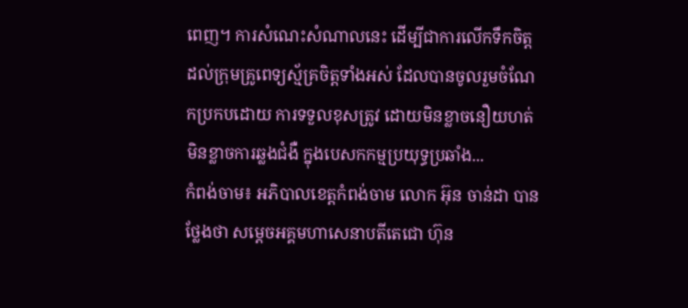ពេញ។ ការសំណេះសំណាលនេះ ដើម្បីជាការលើកទឹកចិត្ត ដល់ក្រុមគ្រូពេទ្យស្ម័គ្រចិត្តទាំងអស់ ដែលបានចូលរួមចំណែកប្រកបដោយ ការទទួលខុសត្រូវ ដោយមិនខ្លាចនឿយហត់ មិនខ្លាចការឆ្លងជំងឺ ក្នុងបេសកកម្មប្រយុទ្ធប្រឆាំង...
កំពង់ចាម៖ អភិបាលខេត្តកំពង់ចាម លោក អ៊ុន ចាន់ដា បានថ្លែងថា សម្ដេចអគ្គមហាសេនាបតីតេជោ ហ៊ុន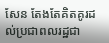សែន តែងតែគិតគូរដល់ប្រជាពលរដ្ឋជា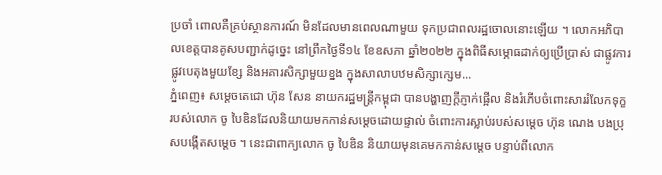ប្រចាំ ពោលគឺគ្រប់ស្ថានការណ៍ មិនដែលមានពេលណាមួយ ទុកប្រជាពលរដ្ឋចោលនោះឡើយ ។ លោកអភិបាលខេត្តបានគូសបញ្ជាក់ដូច្នេះ នៅព្រឹកថ្ងៃទី១៤ ខែឧសភា ឆ្នាំ២០២២ ក្នុងពិធីសម្ភោធដាក់ឲ្យប្រើប្រាស់ ជាផ្លូវការផ្លូវបេតុងមួយខ្សែ និងអគារសិក្សាមួយខ្នង ក្នុងសាលាបឋមសិក្សាក្សេម...
ភ្នំពេញ៖ សម្តេចតេជោ ហ៊ុន សែន នាយករដ្ឋមន្រ្តីកម្ពុជា បានបង្ហាញក្តីភ្ញាក់ផ្អើល និងរំភើបចំពោះសាររំលែកទុក្ខ របស់លោក ចូ បៃឌិនដែលនិយាយមកកាន់សម្តេចដោយផ្ទាល់ ចំពោះការស្លាប់របស់សម្តេច ហ៊ុន ណេង បងប្រុសបង្កើតសម្តេច ។ នេះជាពាក្យលោក ចូ បៃឌិន និយាយមុនគេមកកាន់សម្តេច បន្ទាប់ពីលោក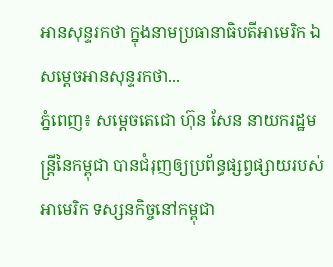អានសុន្ទរកថា ក្នុងនាមប្រធានាធិបតីអាមេរិក ឯសម្តេចអានសុន្ទរកថា...
ភ្នំពេញ៖ សម្ដេចតេជោ ហ៊ុន សែន នាយករដ្ឋមន្រ្តីនៃកម្ពុជា បានជំរុញឲ្យប្រព័ន្ធផ្សព្វផ្សាយរបស់អាមេរិក ទស្សនកិច្ចនៅកម្ពុជា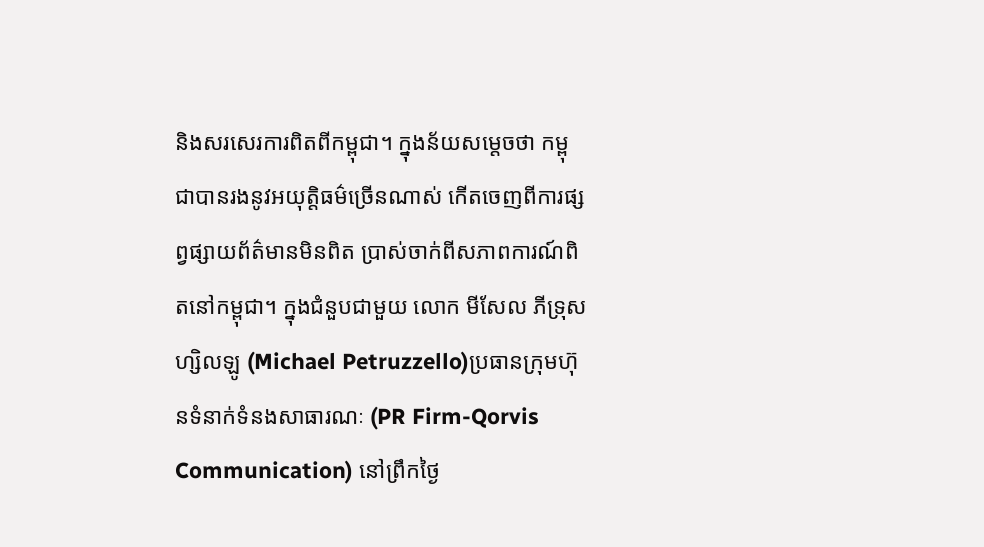និងសរសេរការពិតពីកម្ពុជា។ ក្នុងន័យសម្ដេចថា កម្ពុជាបានរងនូវអយុត្តិធម៌ច្រើនណាស់ កើតចេញពីការផ្សព្វផ្សាយព័ត៌មានមិនពិត ប្រាស់ចាក់ពីសភាពការណ៍ពិតនៅកម្ពុជា។ ក្នុងជំនួបជាមួយ លោក មីសែល ភីទ្រុសហ្សិលឡូ (Michael Petruzzello)ប្រធានក្រុមហ៊ុនទំនាក់ទំនងសាធារណៈ (PR Firm-Qorvis Communication) នៅព្រឹកថ្ងៃ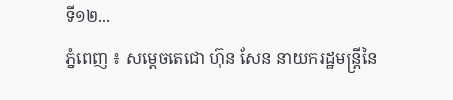ទី១២...
ភ្នំពេញ ៖ សម្ដេចតេជោ ហ៊ុន សែន នាយករដ្ឋមន្រ្តីនៃ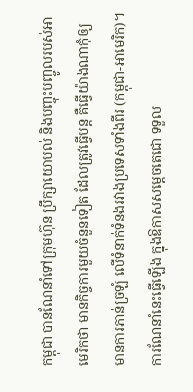កម្ពុជា បានណែនាំទៅក្រុមហ៊ុន ប្រឹក្សាយោបល់ និងបញ្ចុះបញ្ចូលរបស់អាមេរិកថា មានកិច្ចការមួយចំនួនទៀត ដែលត្រូវធ្វើបន្ត គឺធ្វើយ៉ាងណាកុំឲ្យមានការភាន់ច្រឡំ លើទំនាក់ទំនងរវាងប្រទេសទាំងពីរ (កម្ពុជា-អាមេរិក)។ ការណែនាំនេះធ្វើឡើង ក្នុងឱកាសសម្ដេចតេជោ ទទួល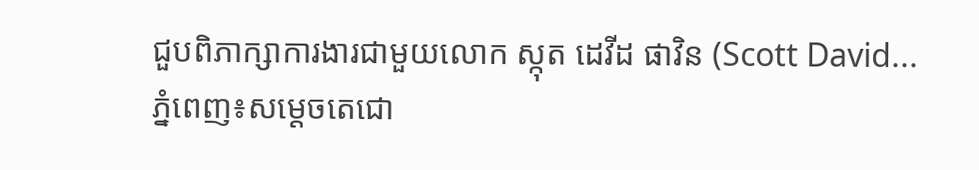ជួបពិភាក្សាការងារជាមួយលោក ស្កុត ដេវីដ ផាវិន (Scott David...
ភ្នំពេញ៖សម្តេចតេជោ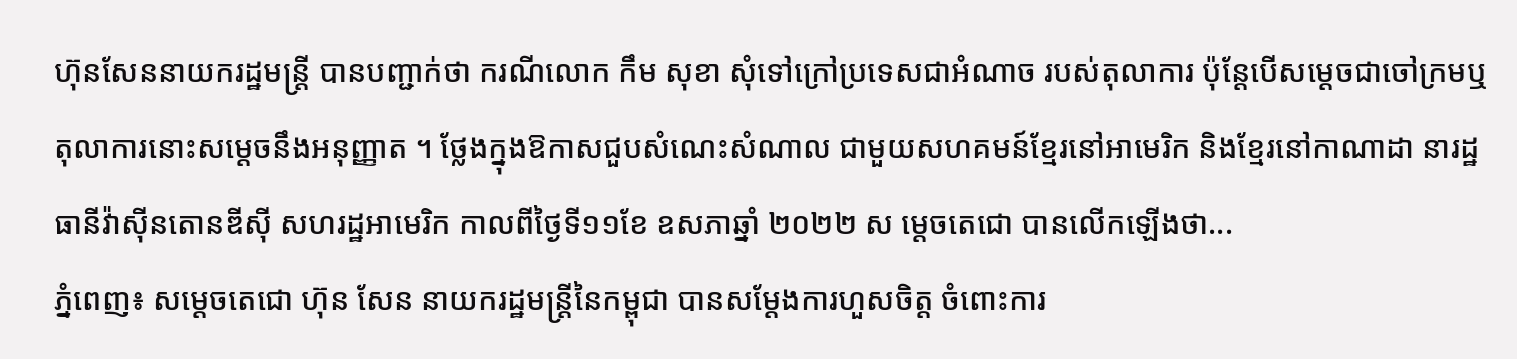ហ៊ុនសែននាយករដ្ឋមន្ត្រី បានបញ្ជាក់ថា ករណីលោក កឹម សុខា សុំទៅក្រៅប្រទេសជាអំណាច របស់តុលាការ ប៉ុន្តែបើសម្តេចជាចៅក្រមឬ តុលាការនោះសម្តេចនឹងអនុញ្ញាត ។ ថ្លែងក្នុងឱកាសជួបសំណេះសំណាល ជាមួយសហគមន៍ខ្មែរនៅអាមេរិក និងខ្មែរនៅកាណាដា នារដ្ឋធានីវ៉ាស៊ីនតោនឌីស៊ី សហរដ្ឋអាមេរិក កាលពីថ្ងៃទី១១ខែ ឧសភាឆ្នាំ ២០២២ ស ម្តេចតេជោ បានលើកឡើងថា...
ភ្នំពេញ៖ សម្ដេចតេជោ ហ៊ុន សែន នាយករដ្ឋមន្រ្តីនៃកម្ពុជា បានសម្ដែងការហួសចិត្ត ចំពោះការ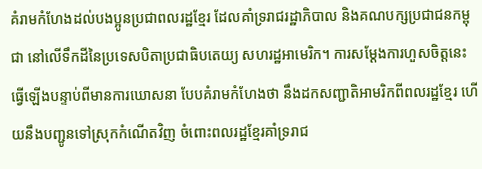គំរាមកំហែងដល់បងប្អូនប្រជាពលរដ្ឋខ្មែរ ដែលគាំទ្ររាជរដ្ឋាភិបាល និងគណបក្សប្រជាជនកម្ពុជា នៅលើទឹកដីនៃប្រទេសបិតាប្រជាធិបតេយ្យ សហរដ្ឋអាមេរិក។ ការសម្ដែងការហួសចិត្តនេះ ធ្វើឡើងបន្ទាប់ពីមានការឃោសនា បែបគំរាមកំហែងថា នឹងដកសញ្ជាតិអាមរិកពីពលរដ្ឋខ្មែរ ហើយនឹងបញ្ជូនទៅស្រុកកំណើតវិញ ចំពោះពលរដ្ឋខ្មែរគាំទ្ររាជ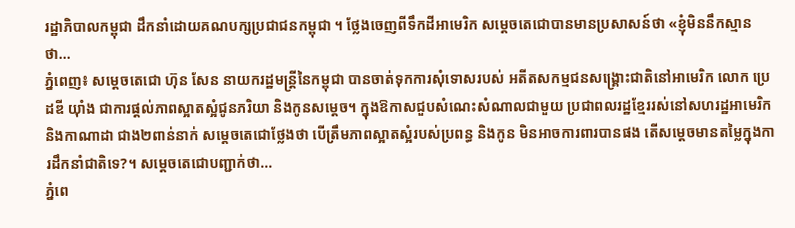រដ្ឋាភិបាលកម្ពុជា ដឹកនាំដោយគណបក្សប្រជាជនកម្ពុជា ។ ថ្លែងចេញពីទឹកដីអាមេរិក សម្ដេចតេជោបានមានប្រសាសន៍ថា «ខ្ញុំមិននឹកស្មានថា...
ភ្នំពេញ៖ សម្ដេចតេជោ ហ៊ុន សែន នាយករដ្ឋមន្ដ្រីនៃកម្ពុជា បានចាត់ទុកការសុំទោសរបស់ អតីតសកម្មជនសង្គ្រោះជាតិនៅអាមេរិក លោក ប្រេដឌី យ៉ាំង ជាការផ្តល់ភាពស្អាតស្អំជូនភរិយា និងកូនសម្តេច។ ក្នុងឱកាសជួបសំណេះសំណាលជាមួយ ប្រជាពលរដ្ឋខ្មែររស់នៅសហរដ្ឋអាមេរិក និងកាណាដា ជាង២ពាន់នាក់ សម្ដេចតេជោថ្លែងថា បើត្រឹមភាពស្អាតស្អំរបស់ប្រពន្ធ និងកូន មិនអាចការពារបានផង តើសម្តេចមានតម្លៃក្នុងការដឹកនាំជាតិទេ?។ សម្ដេចតេជោបញ្ជាក់ថា...
ភ្នំពេ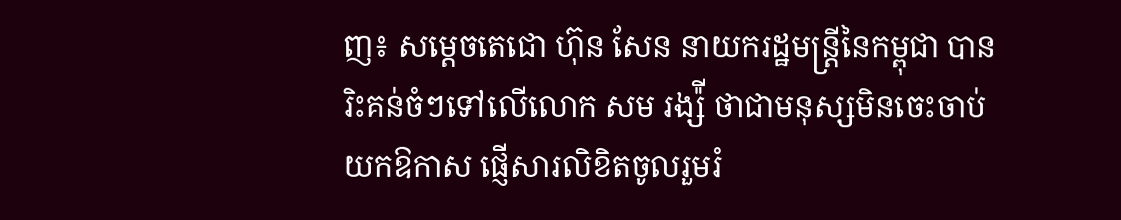ញ៖ សម្តេចតេជោ ហ៊ុន សែន នាយករដ្ឋមន្រ្តីនៃកម្ពុជា បានរិះគន់ចំៗទៅលើលោក សម រង្ស៉ី ថាជាមនុស្សមិនចេះចាប់យកឱកាស ផ្ញើសារលិខិតចូលរួមរំ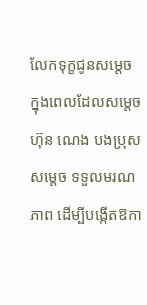លែកទុក្ខជូនសម្តេច ក្នុងពេលដែលសម្តេច ហ៊ុន ណេង បងប្រុសសម្តេច ទទួលមរណភាព ដើម្បីបង្កើតឱកា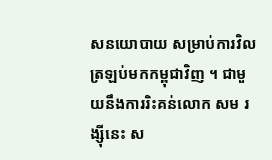សនយោបាយ សម្រាប់ការវិលត្រឡប់មកកម្ពុជាវិញ ។ ជាមួយនឹងការរិះគន់លោក សម រង្ស៊ីនេះ ស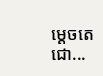ម្ដេចតេជោ...